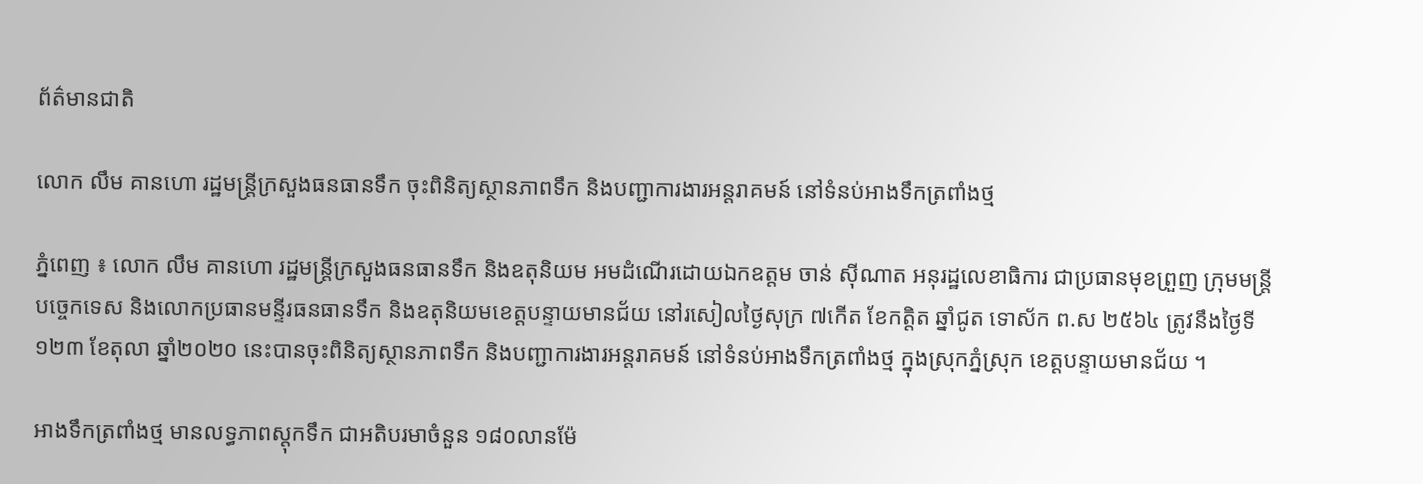ព័ត៌មានជាតិ

លោក លឹម គានហោ រដ្ឋមន្ត្រីក្រសួងធនធានទឹក ចុះពិនិត្យស្ថានភាពទឹក និងបញ្ជាការងារអន្តរាគមន៍ នៅទំនប់អាងទឹកត្រពាំងថ្ម

ភ្នំពេញ ៖ លោក លឹម គានហោ រដ្ឋមន្ត្រីក្រសួងធនធានទឹក និងឧតុនិយម អមដំណើរដោយឯកឧត្តម ចាន់ ស៊ីណាត អនុរដ្ឋលេខាធិការ ជាប្រធានមុខព្រួញ ក្រុមមន្រ្តីបច្ចេកទេស និងលោកប្រធានមន្ទីរធនធានទឹក និងឧតុនិយមខេត្តបន្ទាយមានជ័យ នៅរសៀលថ្ងៃសុក្រ ៧កើត ខែកត្តិត ឆ្នាំជូត ទោស័ក ព.ស ២៥៦៤ ត្រូវនឹងថ្ងៃទី១២៣ ខែតុលា ឆ្នាំ២០២០ នេះបានចុះពិនិត្យស្ថានភាពទឹក និងបញ្ជាការងារអន្តរាគមន៍ នៅទំនប់អាងទឹកត្រពាំងថ្ម ក្នុងស្រុកភ្នំស្រុក ខេត្តបន្ទាយមានជ័យ ។

អាងទឹកត្រពាំងថ្ម មានលទ្ធភាពស្តុកទឹក ជាអតិបរមាចំនួន ១៨០លានម៉ែ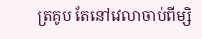ត្រគូប តែនៅវេលាចាប់ពីម្សិ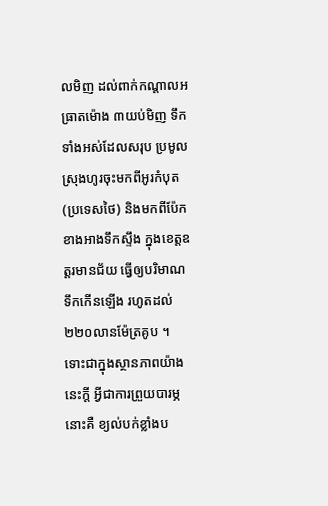លមិញ ដល់ពាក់កណ្តាលអធ្រាតម៉ោង ៣យប់មិញ ទឹកទាំងអស់ដែលសរុប ប្រមូលស្រុងហូរចុះមកពីអូរកំបុត (ប្រទេសថៃ) និងមកពីប៉ែកខាងអាងទឹកស្ទឹង ក្នុងខេត្តឧត្តរមានជ័យ ធ្វើឲ្យបរិមាណទឹកកើនឡើង រហូតដល់ ២២០លានម៉ែត្រគូប ។
ទោះជាក្នុងស្ថានភាពយ៉ាងនេះក្តី អ្វីជាការព្រួយបារម្ភនោះគឺ ខ្យល់បក់ខ្លាំងប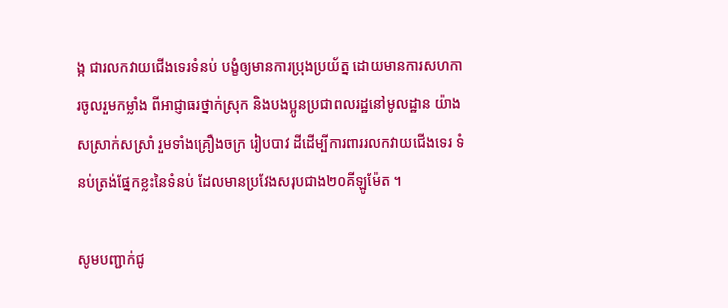ង្ក ជារលកវាយជើងទេរទំនប់ បង្ខំឲ្យមានការប្រុងប្រយ័ត្ន ដោយមានការសហការចូលរួមកម្លាំង ពីអាជ្ញាធរថ្នាក់ស្រុក និងបងប្អូនប្រជាពលរដ្ឋនៅមូលដ្ឋាន យ៉ាងសស្រាក់សស្រាំ រួមទាំងគ្រឿងចក្រ រៀបបាវ ដីដើម្បីការពាររលកវាយជើងទេរ ទំនប់ត្រង់ផ្នែកខ្លះនៃទំនប់ ដែលមានប្រវែងសរុបជាង២០គីឡូម៉ែត ។

សូមបញ្ជាក់ជូ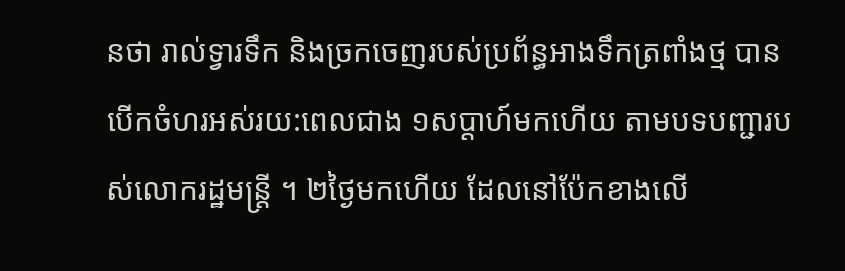នថា រាល់ទ្វារទឹក និងច្រកចេញរបស់ប្រព័ន្ធអាងទឹកត្រពាំងថ្ម បានបើកចំហរអស់រយ:ពេលជាង ១សប្តាហ៍មកហើយ តាមបទបញ្ជារបស់លោករដ្ឋមន្រ្តី ។ ២ថ្ងៃមកហើយ ដែលនៅប៉ែកខាងលើ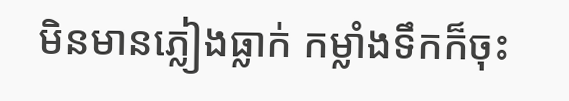មិនមានភ្លៀងធ្លាក់ កម្លាំងទឹកក៏ចុះ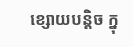ខ្សោយបន្តិច ក្នុ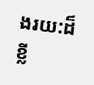ងរយ:ដ៏ខ្លី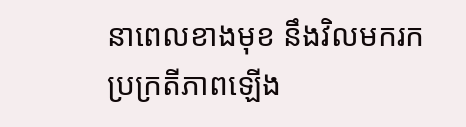នាពេលខាងមុខ នឹងវិលមករកប្រក្រតីភាពឡើង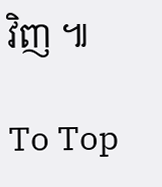វិញ ៕

To Top